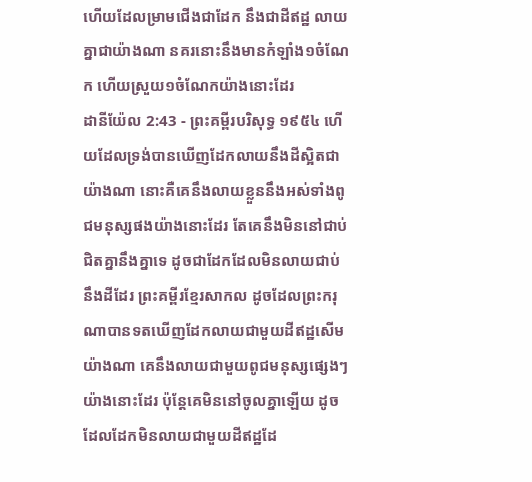ហើយដែលម្រាមជើងជាដែក នឹងជាដីឥដ្ឋ លាយគ្នាជាយ៉ាងណា នគរនោះនឹងមានកំឡាំង១ចំណែក ហើយស្រួយ១ចំណែកយ៉ាងនោះដែរ
ដានីយ៉ែល 2:43 - ព្រះគម្ពីរបរិសុទ្ធ ១៩៥៤ ហើយដែលទ្រង់បានឃើញដែកលាយនឹងដីស្អិតជាយ៉ាងណា នោះគឺគេនឹងលាយខ្លួននឹងអស់ទាំងពូជមនុស្សផងយ៉ាងនោះដែរ តែគេនឹងមិននៅជាប់ជិតគ្នានឹងគ្នាទេ ដូចជាដែកដែលមិនលាយជាប់នឹងដីដែរ ព្រះគម្ពីរខ្មែរសាកល ដូចដែលព្រះករុណាបានទតឃើញដែកលាយជាមួយដីឥដ្ឋសើមយ៉ាងណា គេនឹងលាយជាមួយពូជមនុស្សផ្សេងៗយ៉ាងនោះដែរ ប៉ុន្តែគេមិននៅចូលគ្នាឡើយ ដូចដែលដែកមិនលាយជាមួយដីឥដ្ឋដែ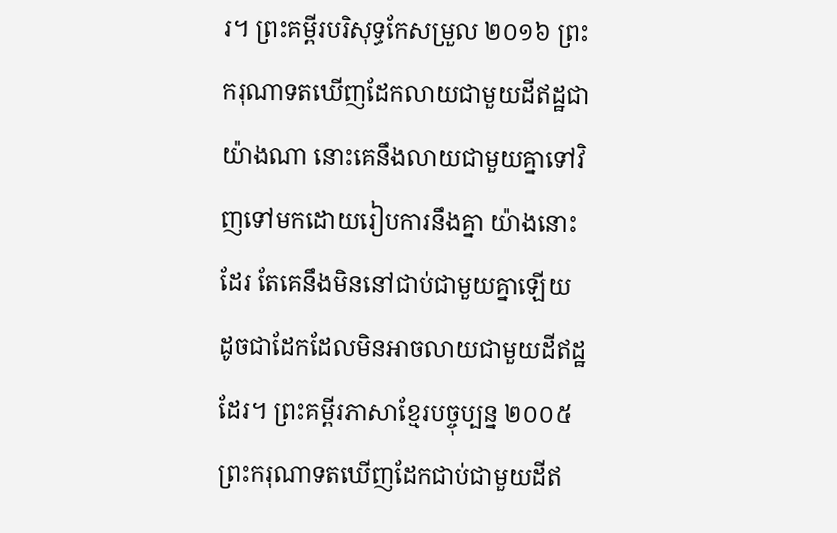រ។ ព្រះគម្ពីរបរិសុទ្ធកែសម្រួល ២០១៦ ព្រះករុណាទតឃើញដែកលាយជាមួយដីឥដ្ឋជាយ៉ាងណា នោះគេនឹងលាយជាមួយគ្នាទៅវិញទៅមកដោយរៀបការនឹងគ្នា យ៉ាងនោះដែរ តែគេនឹងមិននៅជាប់ជាមួយគ្នាឡើយ ដូចជាដែកដែលមិនអាចលាយជាមួយដីឥដ្ឋដែរ។ ព្រះគម្ពីរភាសាខ្មែរបច្ចុប្បន្ន ២០០៥ ព្រះករុណាទតឃើញដែកជាប់ជាមួយដីឥ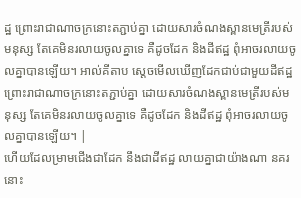ដ្ឋ ព្រោះរាជាណាចក្រនោះតភ្ជាប់គ្នា ដោយសារចំណងស្ពានមេត្រីរបស់មនុស្ស តែគេមិនរលាយចូលគ្នាទេ គឺដូចដែក និងដីឥដ្ឋ ពុំអាចរលាយចូលគ្នាបានឡើយ។ អាល់គីតាប ស្តេចមើលឃើញដែកជាប់ជាមួយដីឥដ្ឋ ព្រោះរាជាណាចក្រនោះតភ្ជាប់គ្នា ដោយសារចំណងស្ពានមេត្រីរបស់មនុស្ស តែគេមិនរលាយចូលគ្នាទេ គឺដូចដែក និងដីឥដ្ឋ ពុំអាចរលាយចូលគ្នាបានឡើយ។ |
ហើយដែលម្រាមជើងជាដែក នឹងជាដីឥដ្ឋ លាយគ្នាជាយ៉ាងណា នគរនោះ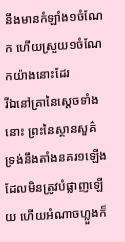នឹងមានកំឡាំង១ចំណែក ហើយស្រួយ១ចំណែកយ៉ាងនោះដែរ
រីឯនៅគ្រានៃស្តេចទាំងនោះ ព្រះនៃស្ថានសួគ៌ទ្រង់នឹងតាំងនគរ១ឡើង ដែលមិនត្រូវបំផ្លាញឡើយ ហើយអំណាចហ្លួងក៏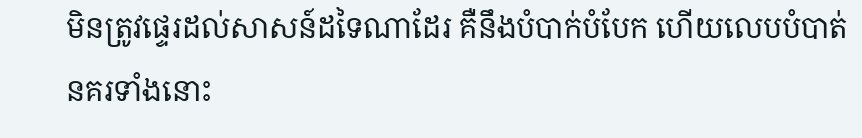មិនត្រូវផ្ទេរដល់សាសន៍ដទៃណាដែរ គឺនឹងបំបាក់បំបែក ហើយលេបបំបាត់នគរទាំងនោះ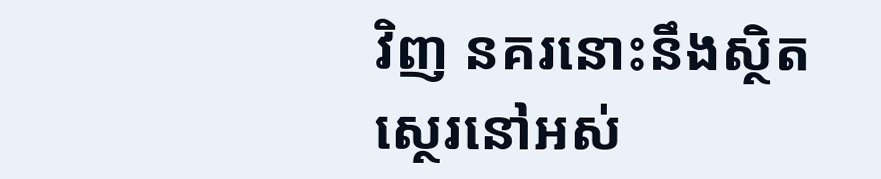វិញ នគរនោះនឹងស្ថិតស្ថេរនៅអស់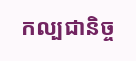កល្បជានិច្ច